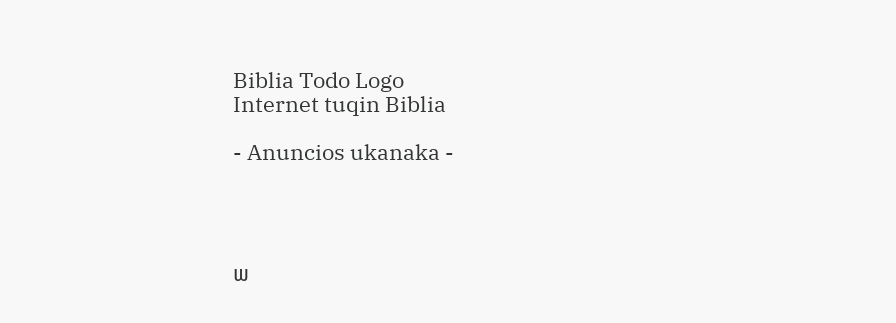Biblia Todo Logo
Internet tuqin Biblia

- Anuncios ukanaka -




ພ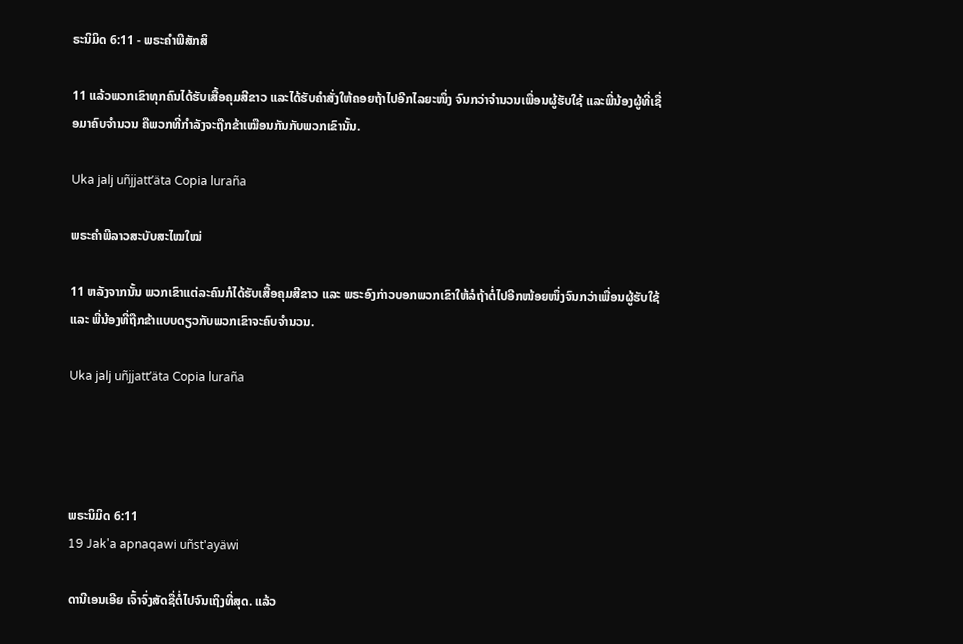ຣະນິມິດ 6:11 - ພຣະຄຳພີສັກສິ

11 ແລ້ວພວກເຂົາທຸກຄົນໄດ້ຮັບເສື້ອຄຸມສີຂາວ ແລະໄດ້ຮັບຄຳສັ່ງໃຫ້ຄອຍຖ້າໄປອີກໄລຍະໜຶ່ງ ຈົນກວ່າຈຳນວນເພື່ອນຜູ້ຮັບໃຊ້ ແລະພີ່ນ້ອງຜູ້ທີ່ເຊື່ອມາຄົບຈຳນວນ ຄືພວກທີ່ກຳລັງຈະຖືກຂ້າເໝືອນກັນກັບພວກເຂົານັ້ນ.

Uka jalj uñjjattʼäta Copia luraña

ພຣະຄຳພີລາວສະບັບສະໄໝໃໝ່

11 ຫລັງຈາກນັ້ນ ພວກເຂົາແຕ່ລະຄົນກໍໄດ້ຮັບເສື້ອຄຸມສີຂາວ ແລະ ພຣະອົງກ່າວບອກພວກເຂົາໃຫ້ລໍຖ້າຕໍ່ໄປອີກໜ້ອຍໜຶ່ງຈົນກວ່າເພື່ອນຜູ້ຮັບໃຊ້ ແລະ ພີ່ນ້ອງທີ່ຖືກຂ້າແບບດຽວກັບພວກເຂົາຈະຄົບຈຳນວນ.

Uka jalj uñjjattʼäta Copia luraña




ພຣະນິມິດ 6:11
19 Jak'a apnaqawi uñst'ayäwi

ດານີເອນເອີຍ ເຈົ້າຈົ່ງສັດຊື່ຕໍ່ໄປຈົນເຖິງທີ່ສຸດ. ແລ້ວ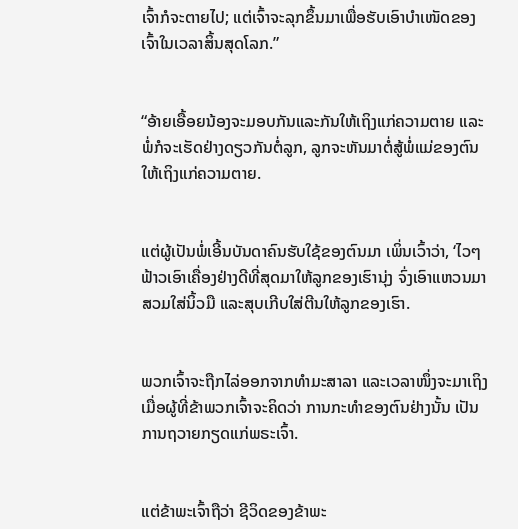ເຈົ້າກໍຈະຕາຍໄປ; ແຕ່ເຈົ້າຈະລຸກຂຶ້ນມາເພື່ອຮັບເອົາບຳເໜັດຂອງເຈົ້າໃນເວລາສິ້ນສຸດໂລກ.”


“ອ້າຍເອື້ອຍນ້ອງຈະມອບກັນແລະກັນໃຫ້ເຖິງແກ່ຄວາມຕາຍ ແລະພໍ່ກໍຈະເຮັດຢ່າງດຽວກັນຕໍ່ລູກ, ລູກຈະຫັນມາຕໍ່ສູ້ພໍ່ແມ່ຂອງຕົນໃຫ້ເຖິງແກ່ຄວາມຕາຍ.


ແຕ່ຜູ້ເປັນພໍ່ເອີ້ນບັນດາຄົນຮັບໃຊ້ຂອງຕົນມາ ເພິ່ນເວົ້າວ່າ, ‘ໄວໆ ຟ້າວເອົາເຄື່ອງຢ່າງດີທີ່ສຸດມາໃຫ້ລູກຂອງເຮົານຸ່ງ ຈົ່ງເອົາແຫວນມາສວມໃສ່ນິ້ວມື ແລະສຸບເກີບໃສ່ຕີນໃຫ້ລູກຂອງເຮົາ.


ພວກເຈົ້າຈະຖືກໄລ່ອອກຈາກທຳມະສາລາ ແລະເວລາໜຶ່ງຈະມາເຖິງ ເມື່ອຜູ້ທີ່ຂ້າພວກເຈົ້າຈະຄິດວ່າ ການກະທຳຂອງຕົນຢ່າງນັ້ນ ເປັນການຖວາຍກຽດແກ່ພຣະເຈົ້າ.


ແຕ່ຂ້າພະເຈົ້າຖືວ່າ ຊີວິດຂອງຂ້າພະ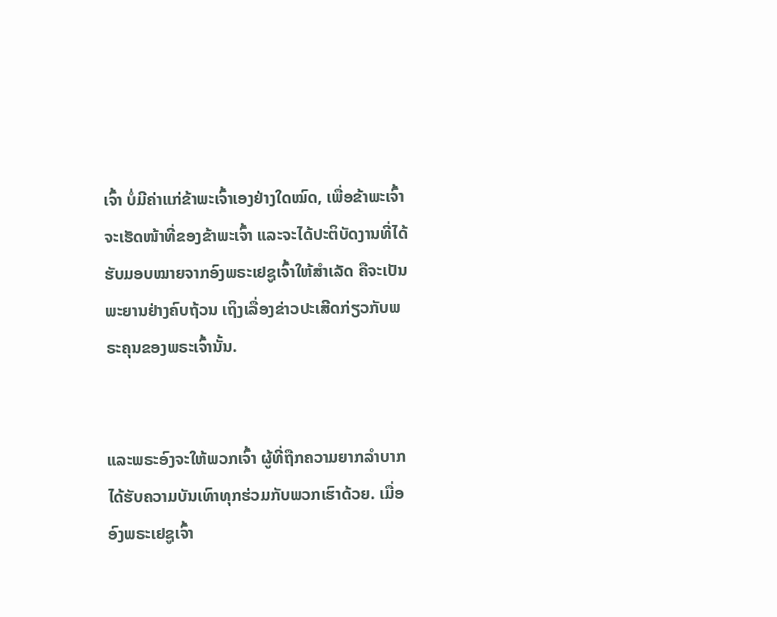ເຈົ້າ ບໍ່ມີຄ່າແກ່ຂ້າພະເຈົ້າເອງຢ່າງໃດໝົດ, ເພື່ອຂ້າພະເຈົ້າຈະເຮັດໜ້າທີ່ຂອງຂ້າພະເຈົ້າ ແລະຈະໄດ້ປະຕິບັດງານທີ່ໄດ້ຮັບມອບໝາຍຈາກອົງພຣະເຢຊູເຈົ້າໃຫ້ສຳເລັດ ຄືຈະເປັນພະຍານຢ່າງຄົບຖ້ວນ ເຖິງເລື່ອງຂ່າວປະເສີດກ່ຽວກັບພຣະຄຸນຂອງພຣະເຈົ້ານັ້ນ.


ແລະພຣະອົງຈະໃຫ້ພວກເຈົ້າ ຜູ້ທີ່ຖືກຄວາມຍາກລຳບາກ ໄດ້ຮັບຄວາມບັນເທົາທຸກຮ່ວມກັບພວກເຮົາດ້ວຍ. ເມື່ອອົງພຣະເຢຊູເຈົ້າ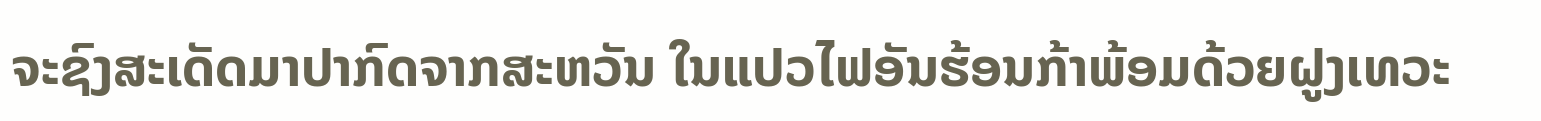ຈະຊົງສະເດັດມາປາກົດຈາກສະຫວັນ ໃນແປວໄຟອັນຮ້ອນກ້າພ້ອມດ້ວຍຝູງເທວະ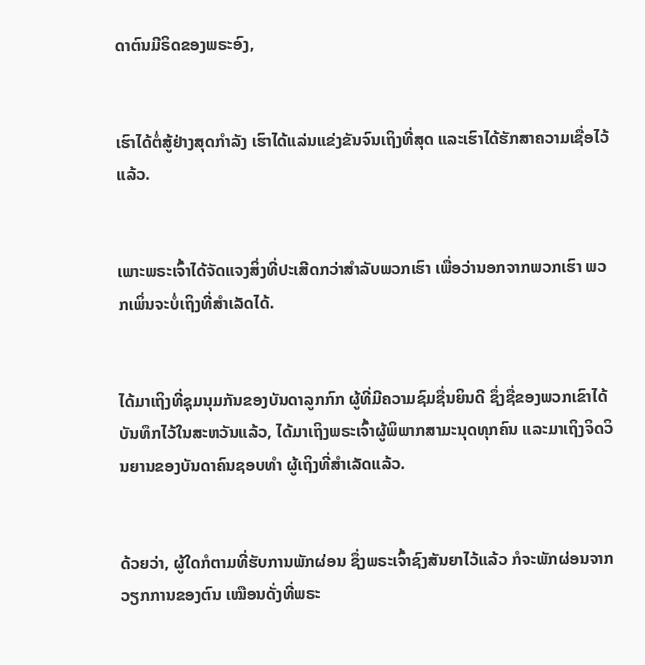ດາຕົນມີຣິດຂອງພຣະອົງ,


ເຮົາໄດ້ຕໍ່ສູ້ຢ່າງສຸດກຳລັງ ເຮົາໄດ້ແລ່ນແຂ່ງຂັນຈົນເຖິງທີ່ສຸດ ແລະເຮົາໄດ້ຮັກສາຄວາມເຊື່ອໄວ້ແລ້ວ.


ເພາະພຣະເຈົ້າໄດ້ຈັດແຈງສິ່ງທີ່ປະເສີດກວ່າສຳລັບພວກເຮົາ ເພື່ອວ່ານອກຈາກພວກເຮົາ ພວກເພິ່ນຈະບໍ່ເຖິງທີ່ສຳເລັດໄດ້.


ໄດ້ມາເຖິງທີ່ຊຸມນຸມກັນຂອງບັນດາລູກກົກ ຜູ້ທີ່ມີຄວາມຊົມຊື່ນຍິນດີ ຊຶ່ງຊື່ຂອງພວກເຂົາໄດ້ບັນທຶກໄວ້ໃນສະຫວັນແລ້ວ, ໄດ້ມາເຖິງພຣະເຈົ້າຜູ້ພິພາກສາມະນຸດທຸກຄົນ ແລະມາເຖິງຈິດວິນຍານຂອງບັນດາຄົນຊອບທຳ ຜູ້ເຖິງທີ່ສຳເລັດແລ້ວ.


ດ້ວຍວ່າ, ຜູ້ໃດກໍຕາມທີ່ຮັບການພັກຜ່ອນ ຊຶ່ງພຣະເຈົ້າຊົງສັນຍາໄວ້ແລ້ວ ກໍຈະພັກຜ່ອນຈາກວຽກການຂອງຕົນ ເໝືອນດັ່ງທີ່ພຣະ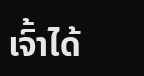ເຈົ້າໄດ້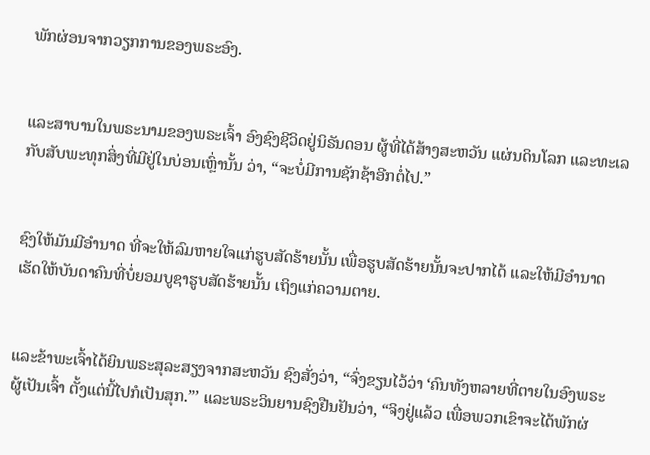ພັກຜ່ອນຈາກວຽກການຂອງພຣະອົງ.


ແລະສາບານໃນພຣະນາມຂອງພຣະເຈົ້າ ອົງຊົງຊີວິດຢູ່ນິຣັນດອນ ຜູ້ທີ່ໄດ້ສ້າງສະຫວັນ ແຜ່ນດິນໂລກ ແລະທະເລ ກັບສັບພະທຸກສິ່ງທີ່ມີຢູ່ໃນບ່ອນເຫຼົ່ານັ້ນ ວ່າ, “ຈະບໍ່ມີການຊັກຊ້າອີກຕໍ່ໄປ.”


ຊົງໃຫ້ມັນມີອຳນາດ ທີ່ຈະໃຫ້ລົມຫາຍໃຈແກ່ຮູບສັດຮ້າຍນັ້ນ ເພື່ອຮູບສັດຮ້າຍນັ້ນຈະປາກໄດ້ ແລະໃຫ້ມີອຳນາດເຮັດໃຫ້ບັນດາຄົນທີ່ບໍ່ຍອມບູຊາຮູບສັດຮ້າຍນັ້ນ ເຖິງແກ່ຄວາມຕາຍ.


ແລະຂ້າພະເຈົ້າໄດ້ຍິນພຣະສຸລະສຽງຈາກສະຫວັນ ຊົງສັ່ງວ່າ, “ຈົ່ງຂຽນໄວ້ວ່າ ‘ຄົນທັງຫລາຍທີ່ຕາຍໃນອົງພຣະຜູ້ເປັນເຈົ້າ ຕັ້ງແຕ່ນີ້ໄປກໍເປັນສຸກ.”’ ແລະພຣະວິນຍານຊົງຢືນຢັນວ່າ, “ຈິງຢູ່ແລ້ວ ເພື່ອພວກເຂົາຈະໄດ້ພັກຜ່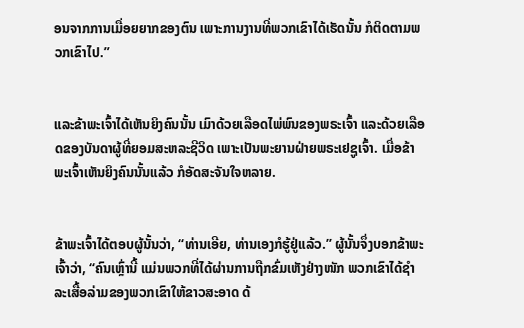ອນຈາກການເມື່ອຍຍາກຂອງຕົນ ເພາະການງານທີ່ພວກເຂົາໄດ້ເຮັດນັ້ນ ກໍຕິດຕາມພວກເຂົາໄປ.”


ແລະຂ້າພະເຈົ້າໄດ້ເຫັນຍິງຄົນນັ້ນ ເມົາດ້ວຍເລືອດໄພ່ພົນຂອງພຣະເຈົ້າ ແລະດ້ວຍເລືອດຂອງບັນດາຜູ້ທີ່ຍອມສະຫລະຊີວິດ ເພາະເປັນພະຍານຝ່າຍພຣະເຢຊູເຈົ້າ. ເມື່ອຂ້າພະເຈົ້າເຫັນຍິງຄົນນັ້ນແລ້ວ ກໍອັດສະຈັນໃຈຫລາຍ.


ຂ້າພະເຈົ້າໄດ້ຕອບຜູ້ນັ້ນວ່າ, “ທ່ານເອີຍ, ທ່ານເອງກໍຮູ້ຢູ່ແລ້ວ.” ຜູ້ນັ້ນຈຶ່ງບອກຂ້າພະເຈົ້າວ່າ, “ຄົນເຫຼົ່ານີ້ ແມ່ນພວກທີ່ໄດ້ຜ່ານການຖືກຂົ່ມເຫັງຢ່າງໜັກ ພວກເຂົາໄດ້ຊຳລະເສື້ອລ່າມຂອງພວກເຂົາໃຫ້ຂາວສະອາດ ດ້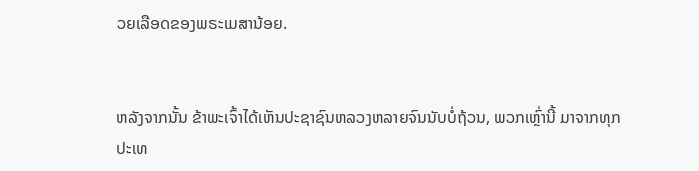ວຍເລືອດຂອງພຣະເມສານ້ອຍ.


ຫລັງຈາກນັ້ນ ຂ້າພະເຈົ້າໄດ້ເຫັນປະຊາຊົນຫລວງຫລາຍຈົນນັບບໍ່ຖ້ວນ, ພວກເຫຼົ່ານີ້ ມາຈາກທຸກປະເທ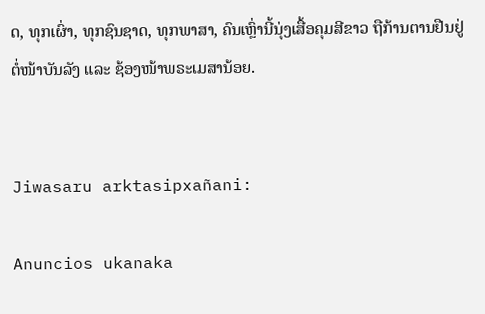ດ, ທຸກເຜົ່າ, ທຸກຊົນຊາດ, ທຸກພາສາ, ຄົນເຫຼົ່ານີ້ນຸ່ງເສື້ອຄຸມສີຂາວ ຖືກ້ານຕານຢືນຢູ່ຕໍ່ໜ້າບັນລັງ ແລະ ຊ້ອງໜ້າພຣະເມສານ້ອຍ.


Jiwasaru arktasipxañani:

Anuncios ukanaka